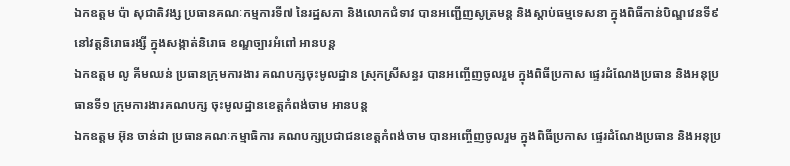ឯកឧត្តម ប៉ា សុជាតិវង្ស ប្រធានគណៈកម្មការទី៧ នៃរដ្ឋសភា និងលោកជំទាវ បានអញ្ជើញសូត្រមន្ត និងស្តាប់ធម្មទេសនា ក្នុងពិធីកាន់បិណ្ឌវេនទី៩ នៅវត្ដនិរោធរង្សី ក្នុងសង្កាត់និរោធ ខណ្ឌច្បារអំពៅ អានបន្ត
ឯកឧត្តម លូ គីមឈន់ ប្រធានក្រុមការងារ គណបក្សចុះមូលដ្នាន ស្រុកស្រីសន្ធរ បានអញ្ចើញចូលរួម ក្នុងពិធីប្រកាស ផ្ទេរដំណែងប្រធាន និងអនុប្រធានទី១ ក្រុមការងារគណបក្ស ចុះមូលដ្ឋានខេត្តកំពង់ចាម អានបន្ត
ឯកឧត្តម អ៊ុន ចាន់ដា ប្រធានគណៈកម្មាធិការ គណបក្សប្រជាជនខេត្តកំពង់ចាម បានអញ្ចើញចូលរួម ក្នុងពិធីប្រកាស ផ្ទេរដំណែងប្រធាន និងអនុប្រ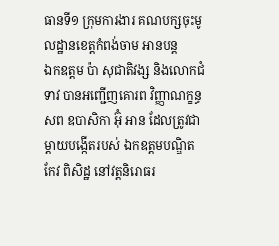ធានទី១ ក្រុមការងារ គណបក្សចុះមូលដ្ឋានខេត្តកំពង់ចាម អានបន្ត
ឯកឧត្តម ប៉ា សុជាតិវង្ស និងលោកជំទាវ បានអញ្ជើញគោរព វិញ្ញាណក្ខន្ធសព ឧបាសិកា អ៊ុំ អាន ដែលត្រូវជា ម្តាយបង្កេីតរបស់ ឯកឧត្តមបណ្ឌិត កែវ ពិសិដ្ឋ នៅវត្តនិរោធរ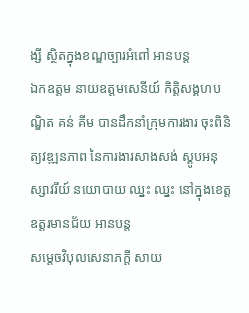ង្សី ស្ថិតក្នុងខណ្ឌច្បារអំពៅ អានបន្ត
ឯកឧត្តម នាយឧត្តមសេនីយ៍ កិត្តិសង្គហបណ្ឌិត គន់ គីម បានដឹកនាំក្រុមការងារ ចុះពិនិត្យវឌ្ឍនភាព នៃការងារសាងសង់ ស្តូបអនុស្សាវរីយ៍ នយោបាយ ឈ្នះ ឈ្នះ នៅក្នុងខេត្តឧត្តរមានជ័យ អានបន្ត
សម្តេចវិបុលសេនាភក្តី សាយ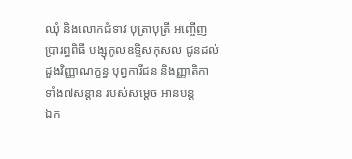ឈុំ និងលោកជំទាវ បុត្រាបុត្រី អញ្ចើញប្រារព្ធពិធី បង្សុកូលឧទ្ទិសកុសល ជូនដល់ដួងវិញ្ញាណក្ខន្ធ បុព្វការីជន និងញ្ញាតិកា ទាំង៧សន្តាន របស់សម្តេច អានបន្ត
ឯក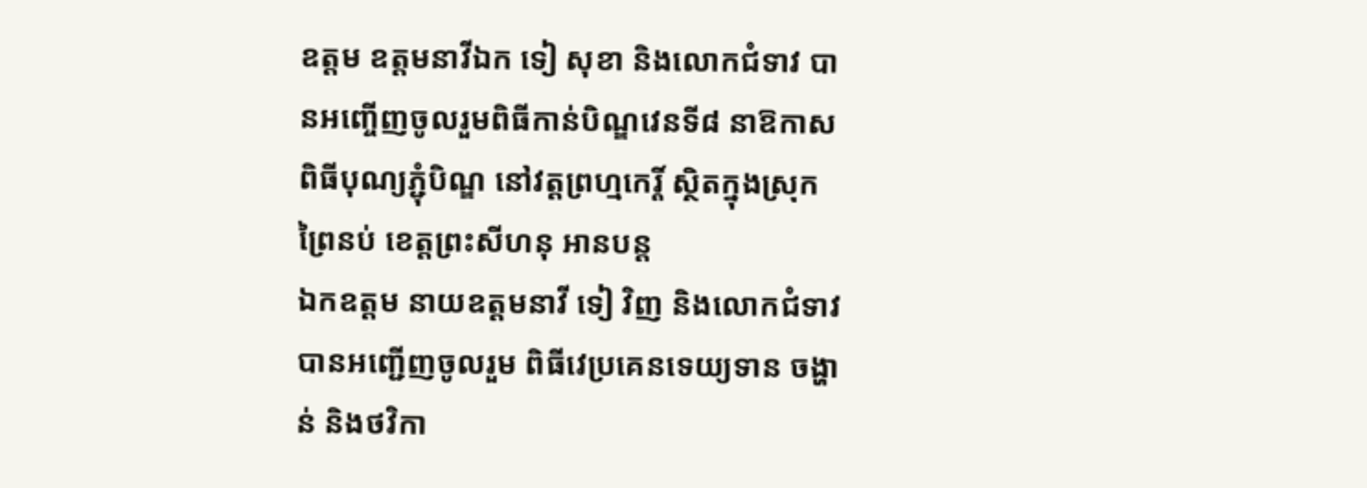ឧត្តម ឧត្តមនាវីឯក ទៀ សុខា និងលោកជំទាវ បានអញ្ចើញចូលរួមពិធីកាន់បិណ្ឌវេនទី៨ នាឱកាសពិធីបុណ្យភ្ជុំបិណ្ឌ នៅវត្តព្រហ្មកេរ្តិ៍ ស្ថិតក្នុងស្រុកព្រៃនប់ ខេត្តព្រះសីហនុ អានបន្ត
ឯកឧត្តម នាយឧត្តមនាវី ទៀ វិញ និងលោកជំទាវ បានអញ្ជើញចូលរួម ពិធីវេប្រគេនទេយ្យទាន ចង្ហាន់ និងថវិកា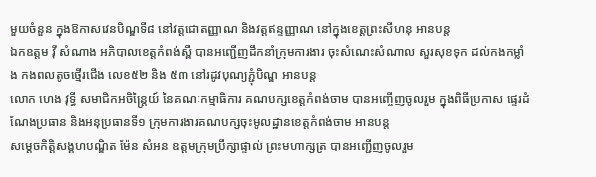មួយចំនួន ក្នុងឱកាសវេនបិណ្ឌទី៨ នៅវត្តជោតញ្ញាណ និងវត្តឥន្ទញ្ញាណ នៅក្នុងខេត្តព្រះសីហនុ អានបន្ត
ឯកឧត្តម វ៉ី សំណាង អភិបាលខេត្តកំពង់ស្ពឺ បានអញ្ជើញដឹកនាំក្រុមការងារ ចុះសំណេះសំណាល សួរសុខទុក ដល់កងកម្លាំង កងពលតូចថ្មើរជើង លេខ៥២ និង ៥៣ នៅរដូវបុណ្យភ្ជុំបិណ្ឌ អានបន្ត
លោក ហេង វុទ្ធី សមាជិកអចិន្ត្រៃយ៍ នៃគណៈកម្មាធិការ គណបក្សខេត្តកំពង់ចាម បានអញ្ចើញចូលរួម ក្នុងពិធីប្រកាស ផ្ទេរដំណែងប្រធាន និងអនុប្រធានទី១ ក្រុមការងារគណបក្សចុះមូលដ្ឋានខេត្តកំពង់ចាម អានបន្ត
សម្តេចកិត្ដិសង្គហបណ្ឌិត ម៉ែន សំអន ឧត្តមក្រុមប្រឹក្សាផ្ទាល់ ព្រះមហាក្សត្រ បានអញ្ជើញចូលរួម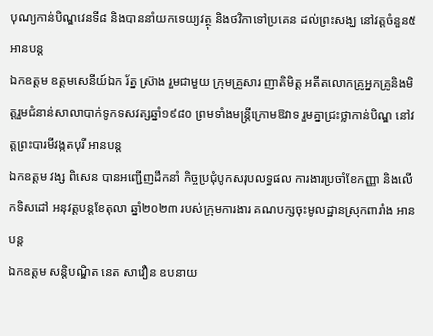បុណ្យកាន់បិណ្ឌវេនទី៨ និងបាននាំយកទេយ្យវត្ថុ និងថវិកាទៅប្រគេន ដល់ព្រះសង្ឃ នៅវត្តចំនួន៥ អានបន្ត
ឯកឧត្តម ឧត្តមសេនីយ៍ឯក រ័ត្ន ស្រ៊ាង រួមជាមួយ ក្រុមគ្រួសារ ញាតិមិត្ត អតីតលោកគ្រូអ្នកគ្រូនិងមិត្តរួមជំនាន់សាលាបាក់ទូកទសវត្សឆ្នាំ១៩៨០ ព្រមទាំងមន្ត្រីក្រោមឱវាទ រួមគ្នាជ្រះថ្លាកាន់បិណ្ឌ នៅវត្តព្រះបារមីវង្កតបុរី អានបន្ត
ឯកឧត្តម វង្ស ពិសេន បានអញ្ជើញដឹកនាំ កិច្ចប្រជុំបូកសរុបលទ្ធផល ការងារប្រចាំខែកញ្ញា និងលើកទិសដៅ អនុវត្តបន្តខែតុលា ឆ្នាំ២០២៣ របស់ក្រុមការងារ គណបក្សចុះមូលដ្ឋានស្រុកពារាំង អានបន្ត
ឯកឧត្តម សន្តិបណ្ឌិត នេត សាវឿន ឧបនាយ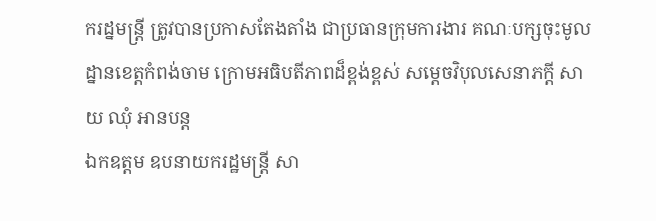ករដ្នមន្ត្រី ត្រូវបានប្រកាសតែងតាំង ជាប្រធានក្រុមការងារ គណៈបក្សចុះមូលដ្នានខេត្តកំពង់ចាម ក្រោមអធិបតីភាពដ៏ខ្ពង់ខ្ពស់ សម្តេចវិបុលសេនាភក្តី សាយ ឈុំ អានបន្ត
ឯកឧត្ដម ឧបនាយករដ្ឋមន្ត្រី សា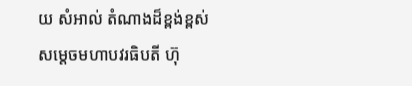យ សំអាល់ តំណាងដ៏ខ្ពង់ខ្ពស់ សម្តេចមហាបវរធិបតី ហ៊ុ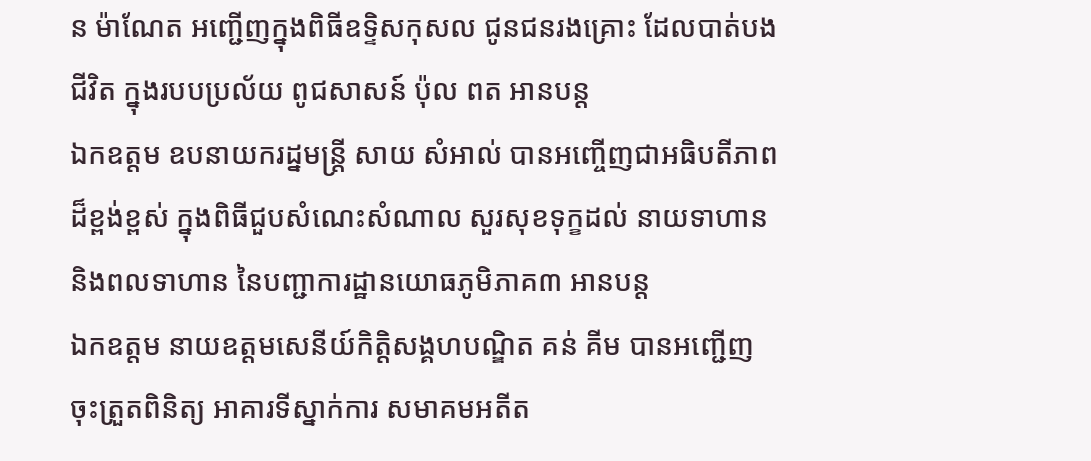ន ម៉ាណែត អញ្ជេីញក្នុងពិធីឧទ្ទិសកុសល ជូនជនរងគ្រោះ ដែលបាត់បងជីវិត ក្នុងរបបប្រល័យ ពូជសាសន៍ ប៉ុល ពត អានបន្ត
ឯកឧត្តម ឧបនាយករដ្នមន្ត្រី សាយ សំអាល់ បានអញ្ចើញជាអធិបតីភាពដ៏ខ្ពង់ខ្ពស់ ក្នុងពិធីជួបសំណេះសំណាល សួរសុខទុក្ខដល់ នាយទាហាន និងពលទាហាន នៃបញ្ជាការដ្ឋានយោធភូមិភាគ៣ អានបន្ត
ឯកឧត្តម នាយឧត្តមសេនីយ៍កិត្តិសង្គហបណ្ឌិត គន់ គីម បានអញ្ជើញចុះត្រួតពិនិត្យ អាគារទីស្នាក់ការ សមាគមអតីត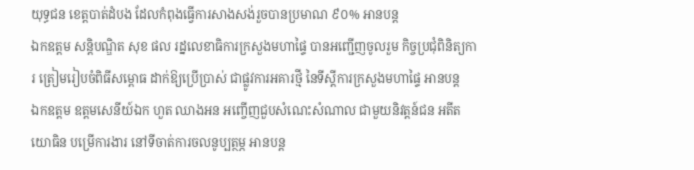យុទ្ធជន ខេត្តបាត់ដំបង ដែលកំពុងធ្វើការសាងសង់រួចបានប្រមាណ ៩០% អានបន្ត
ឯកឧត្តម សន្តិបណ្ឌិត សុខ ផល រដ្នលេខាធិការក្រសួងមហាផ្ទៃ បានអញ្ជើញចូលរួម កិច្ចប្រជុំពិនិត្យការ ត្រៀមរៀបចំពិធីសម្ពោធ ដាក់ឱ្យប្រើប្រាស់ ជាផ្លូវការអគារថ្មី នៃទីស្តីការក្រសួងមហាផ្ទៃ អានបន្ត
ឯកឧត្តម ឧត្ដមសេនីយ៍ឯក ហួត ឈាងអន អញ្ចើញជួបសំណេះសំណាល ជាមួយនិវត្តន៍ជន អតីតយោធិន បម្រើការងារ នៅទីចាត់ការចលនូប្បត្ថម្ភ អានបន្ត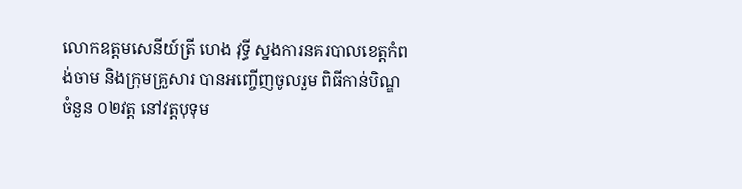លោកឧត្តមសេនីយ៍ត្រី ហេង វុទ្ធី ស្នងការនគរបាលខេត្តកំពង់ចាម និងក្រុមគ្រួសារ បានអញ្ចើញចូលរួម ពិធីកាន់បិណ្ឌ ចំនួន ០២វត្ដ នៅវត្តបុទុម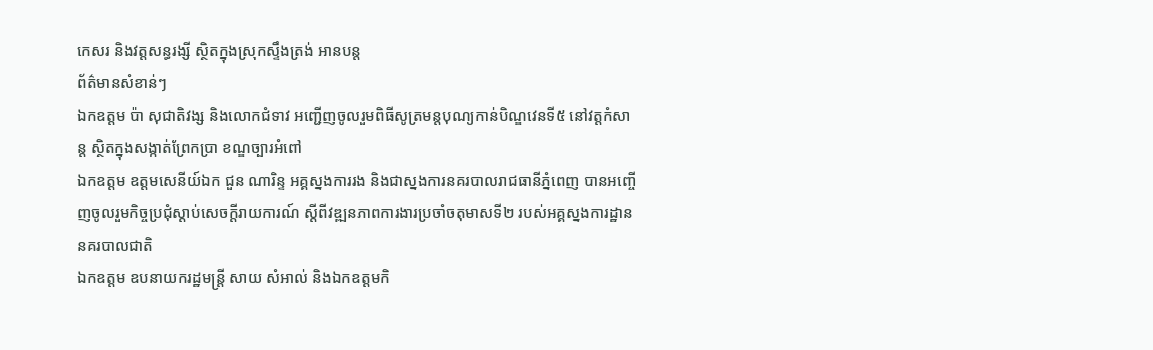កេសរ និងវត្តសន្ធរង្សី ស្ថិតក្នុងស្រុកស្ទឹងត្រង់ អានបន្ត
ព័ត៌មានសំខាន់ៗ
ឯកឧត្តម ប៉ា សុជាតិវង្ស និងលោកជំទាវ អញ្ជើញចូលរួមពិធីសូត្រមន្តបុណ្យកាន់បិណ្ឌវេនទី៥ នៅវត្តកំសាន្ត ស្ថិតក្នុងសង្កាត់ព្រែកប្រា ខណ្ឌច្បារអំពៅ
ឯកឧត្តម ឧត្តមសេនីយ៍ឯក ជួន ណារិន្ទ អគ្គស្នងការរង និងជាស្នងការនគរបាលរាជធានីភ្នំពេញ បានអញ្ចើញចូលរួមកិច្ចប្រជុំស្តាប់សេចក្តីរាយការណ៍ ស្តីពីវឌ្ឍនភាពការងារប្រចាំចតុមាសទី២ របស់អគ្គស្នងការដ្ឋាននគរបាលជាតិ
ឯកឧត្តម ឧបនាយករដ្ឋមន្ត្រី សាយ សំអាល់ និងឯកឧត្ដមកិ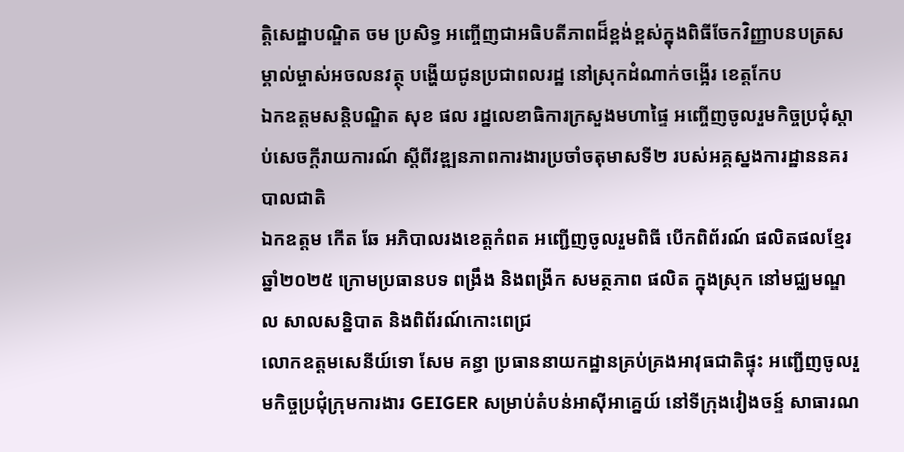ត្តិសេដ្ឋាបណ្ឌិត ចម ប្រសិទ្ធ អញ្ចើញជាអធិបតីភាពដ៏ខ្ពង់ខ្ពស់ក្នុងពិធីចែកវិញ្ញាបនបត្រសម្គាល់ម្ចាស់អចលនវត្ថុ បង្ហើយជូនប្រជាពលរដ្ឋ នៅស្រុកដំណាក់ចង្អើរ ខេត្តកែប
ឯកឧត្ដមសន្តិបណ្ឌិត សុខ ផល រដ្នលេខាធិការក្រសួងមហាផ្ទៃ អញ្ចើញចូលរួមកិច្ចប្រជុំស្តាប់សេចក្តីរាយការណ៍ ស្តីពីវឌ្ឍនភាពការងារប្រចាំចតុមាសទី២ របស់អគ្គស្នងការដ្ឋាននគរបាលជាតិ
ឯកឧត្តម កើត ឆែ អភិបាលរងខេត្តកំពត អញ្ជើញចូលរួមពិធី បើកពិព័រណ៍ ផលិតផលខ្មែរ ឆ្នាំ២០២៥ ក្រោមប្រធានបទ ពង្រឹង និងពង្រីក សមត្ថភាព ផលិត ក្នុងស្រុក នៅមជ្ឈមណ្ឌល សាលសន្និបាត និងពិព័រណ៍កោះពេជ្រ
លោកឧត្តមសេនីយ៍ទោ សែម គន្ធា ប្រធាននាយកដ្ឋានគ្រប់គ្រងអាវុធជាតិផ្ទុះ អញ្ជើញចូលរួមកិច្ចប្រជុំក្រុមការងារ GEIGER សម្រាប់តំបន់អាស៊ីអាគ្នេយ៍ នៅទីក្រុងវៀងចន្ទ៍ សាធារណ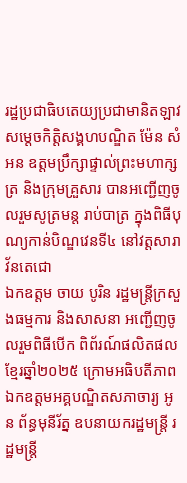រដ្ឋប្រជាធិបតេយ្យប្រជាមានិតឡាវ
សម្តេចកិត្តិសង្គហបណ្ឌិត ម៉ែន សំអន ឧត្តមប្រឹក្សាផ្ទាល់ព្រះមហាក្សត្រ និងក្រុមគ្រួសារ បានអញ្ជើញចូលរួមសូត្រមន្ត រាប់បាត្រ ក្នុងពិធីបុណ្យកាន់បិណ្ឌវេនទី៤ នៅវត្តសារាវ័នតេជោ
ឯកឧត្តម ចាយ បូរិន រដ្ឋមន្ត្រីក្រសួងធម្មការ និងសាសនា អញ្ជើញចូលរួមពិធីបើក ពិព័រណ៍ផលិតផលខ្មែរឆ្នាំ២០២៥ ក្រោមអធិបតីភាពឯកឧត្តមអគ្គបណ្ឌិតសភាចារ្យ អូន ព័ន្ធមុនីរ័ត្ន ឧបនាយករដ្ឋមន្ត្រី រដ្ឋមន្ត្រី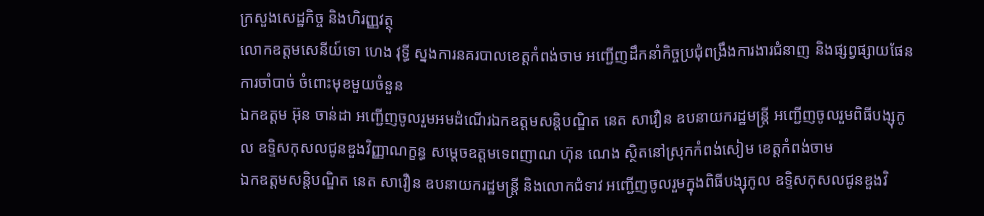ក្រសួងសេដ្ឋកិច្ច និងហិរញ្ញវត្ថុ
លោកឧត្តមសេនីយ៍ទោ ហេង វុទ្ធី ស្នងការនគរបាលខេត្តកំពង់ចាម អញ្ជើញដឹកនាំកិច្ចប្រជុំពង្រឹងការងារជំនាញ និងផ្សព្វផ្សាយផែនការចាំបាច់ ចំពោះមុខមួយចំនួន
ឯកឧត្ដម អ៊ុន ចាន់ដា អញ្ជើញចូលរួមអមដំណើរឯកឧត្តមសន្តិបណ្ឌិត នេត សាវឿន ឧបនាយករដ្ឋមន្ត្រី អញ្ជើញចូលរួមពិធីបង្សុកូល ឧទ្ទិសកុសលជូនឌួងវិញ្ញាណក្ខន្ធ សម្តេចឧត្តមទេពញាណ ហ៊ុន ណេង ស្ថិតនៅស្រុកកំពង់សៀម ខេត្តកំពង់ចាម
ឯកឧត្តមសន្តិបណ្ឌិត នេត សាវឿន ឧបនាយករដ្ឋមន្ត្រី និងលោកជំទាវ អញ្ជើញចូលរួមក្នុងពិធីបង្សុកូល ឧទ្ទិសកុសលជូនឌួងវិ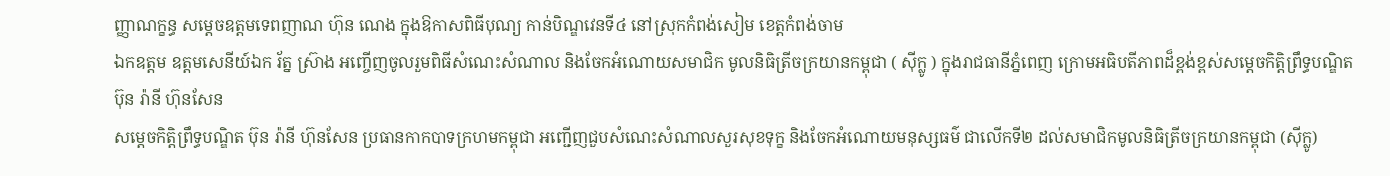ញ្ញាណក្ខន្ធ សម្តេចឧត្តមទេពញាណ ហ៊ុន ណេង ក្នុងឱកាសពិធីបុណ្យ កាន់បិណ្ឌវេនទី៤ នៅស្រុកកំពង់សៀម ខេត្តកំពង់ចាម
ឯកឧត្តម ឧត្តមសេនីយ៍ឯក រ័ត្ន ស្រ៊ាង អញ្ចើញចូលរួមពិធីសំណេះសំណាល និងចែកអំណោយសមាជិក មូលនិធិត្រីចក្រយានកម្ពុជា ( សុីក្លូ ) ក្នុងរាជធានីភ្នំពេញ ក្រោមអធិបតីភាពដ៏ខ្ពង់ខ្ពស់សម្ដេចកិត្តិព្រឹទ្ធបណ្ឌិត ប៊ុន រ៉ានី ហ៊ុនសែន
សម្តេចកិត្តិព្រឹទ្ធបណ្ឌិត ប៊ុន រ៉ានី ហ៊ុនសែន ប្រធានកាកបាទក្រហមកម្ពុជា អញ្ជើញជួបសំណេះសំណាលសួរសុខទុក្ខ និងចែកអំណោយមនុស្សធម៌ ជាលើកទី២ ដល់សមាជិកមូលនិធិត្រីចក្រយានកម្ពុជា (ស៊ីក្លូ)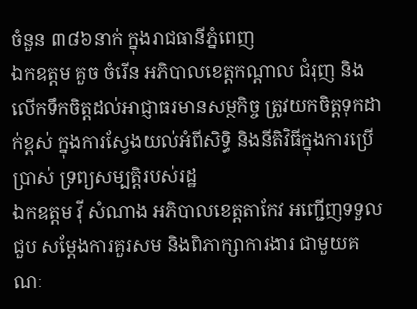ចំនួន ៣៨៦នាក់ ក្នុងរាជធានីភ្នំពេញ
ឯកឧត្តម គួច ចំរើន អភិបាលខេត្តកណ្ដាល ជំរុញ និងលើកទឹកចិត្តដល់អាជ្ញាធរមានសម្ថកិច្ច ត្រូវយកចិត្តទុកដាក់ខ្ពស់ ក្នុងការស្វែងយល់អំពីសិទ្ធិ និងនីតិវិធីក្នុងការប្រើប្រាស់ ទ្រព្យសម្បត្តិរបស់រដ្ឋ
ឯកឧត្តម វ៉ី សំណាង អភិបាលខេត្តតាកែវ អញ្ជើញទទួលជួប សម្ដែងការគួរសម និងពិភាក្សាការងារ ជាមួយគណៈ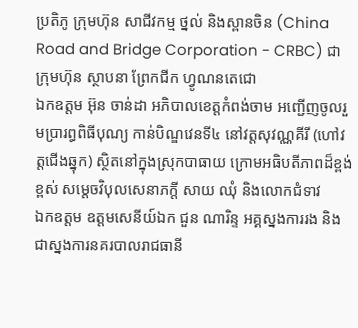ប្រតិភូ ក្រុមហ៊ុន សាជីវកម្ម ថ្នល់ និងស្ពានចិន (China Road and Bridge Corporation - CRBC) ជាក្រុមហ៊ុន ស្ថាបនា ព្រែកជីក ហ្វូណនតេជោ
ឯកឧត្តម អ៊ុន ចាន់ដា អភិបាលខេត្តកំពង់ចាម អញ្ជើញចូលរួមប្រារព្ធពិធីបុណ្យ កាន់បិណ្ឌវេនទី៤ នៅវត្តសុវណ្ណគីរី (ហៅវត្តជើងឆ្នុក) ស្ថិតនៅក្នុងស្រុកបាធាយ ក្រោមអធិបតីភាពដ៏ខ្ពង់ខ្ពស់ សម្តេចវិបុលសេនាភក្តី សាយ ឈុំ និងលោកជំទាវ
ឯកឧត្តម ឧត្តមសេនីយ៍ឯក ជួន ណារិន្ទ អគ្គស្នងការរង និងជាស្នងការនគរបាលរាជធានី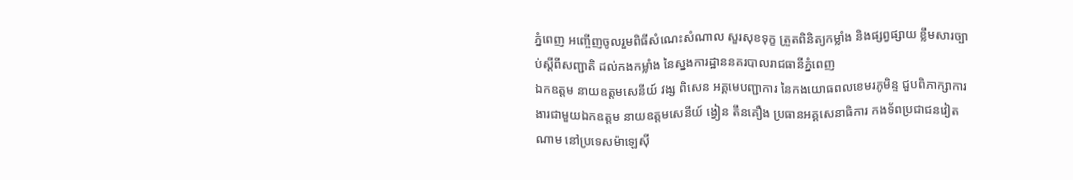ភ្នំពេញ អញ្ចើញចូលរួមពិធីសំណេះសំណាល សួរសុខទុក្ខ ត្រួតពិនិត្យកម្លាំង និងផ្សព្វផ្សាយ ខ្លឹមសារច្បាប់ស្តីពីសញ្ជាតិ ដល់កងកម្លាំង នៃស្នងការដ្ឋាននគរបាលរាជធានីភ្នំពេញ
ឯកឧត្តម នាយឧត្តមសេនីយ៍ វង្ស ពិសេន អគ្គមេបញ្ជាការ នៃកងយោធពលខេមរភូមិន្ទ ជួបពិភាក្សាការងារជាមួយឯកឧត្តម នាយឧត្តមសេនីយ៍ ង្វៀន តឹនគឿង ប្រធានអគ្គសេនាធិការ កងទ័ពប្រជាជនវៀតណាម នៅប្រទេសម៉ាឡេស៊ី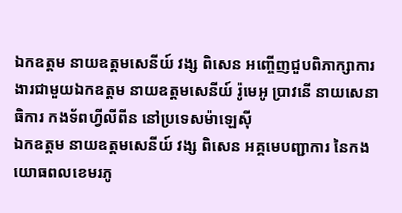ឯកឧត្តម នាយឧត្តមសេនីយ៍ វង្ស ពិសេន អញ្ចើញជួបពិភាក្សាការងារជាមួយឯកឧត្តម នាយឧត្តមសេនីយ៍ រ៉ូមេអូ ប្រាវនើ នាយសេនាធិការ កងទ័ពហ្វីលីពីន នៅប្រទេសម៉ាឡេស៊ី
ឯកឧត្តម នាយឧត្តមសេនីយ៍ វង្ស ពិសេន អគ្គមេបញ្ជាការ នៃកងយោធពលខេមរភូ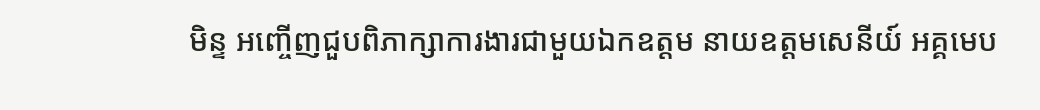មិន្ទ អញ្ចើញជួបពិភាក្សាការងារជាមួយឯកឧត្តម នាយឧត្តមសេនីយ៍ អគ្គមេប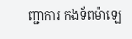ញ្ជាការ កងទ័ពម៉ាឡេ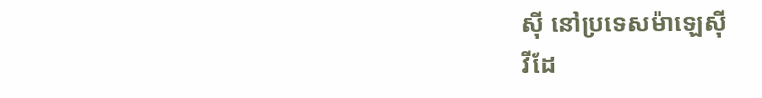ស៊ី នៅប្រទេសម៉ាឡេស៊ី
វីដែ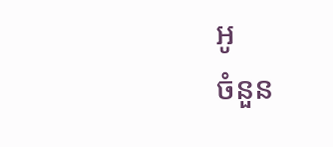អូ
ចំនួន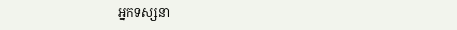អ្នកទស្សនា